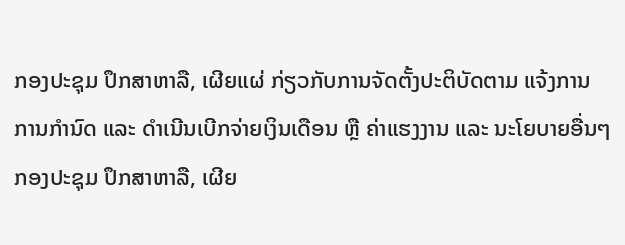ກອງປະຊຸມ ປຶກສາຫາລື, ເຜີຍແຜ່ ກ່ຽວກັບການຈັດຕັ້ງປະຕິບັດຕາມ ແຈ້ງການ ການກຳນົດ ແລະ ດຳເນີນເບີກຈ່າຍເງິນເດືອນ ຫຼື ຄ່າແຮງງານ ແລະ ນະໂຍບາຍອື່ນໆ
ກອງປະຊຸມ ປຶກສາຫາລື, ເຜີຍ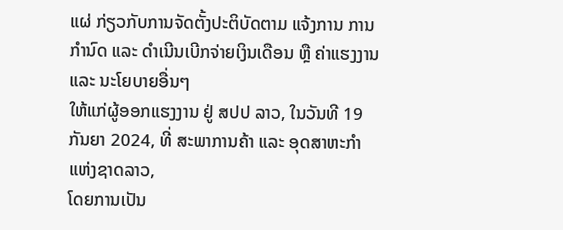ແຜ່ ກ່ຽວກັບການຈັດຕັ້ງປະຕິບັດຕາມ ແຈ້ງການ ການກຳນົດ ແລະ ດຳເນີນເບີກຈ່າຍເງິນເດືອນ ຫຼື ຄ່າແຮງງານ ແລະ ນະໂຍບາຍອື່ນໆ
ໃຫ້ແກ່ຜູ້ອອກແຮງງານ ຢູ່ ສປປ ລາວ, ໃນວັນທີ 19 ກັນຍາ 2024, ທີ່ ສະພາການຄ້າ ແລະ ອຸດສາຫະກໍາ ແຫ່ງຊາດລາວ,
ໂດຍການເປັນ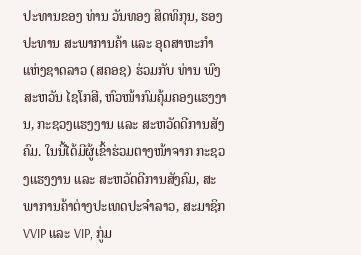ປະທານຂອງ ທ່ານ ວັນທອງ ສິດທິກຸນ, ຮອງປະທານ ສະພາການຄ້າ ແລະ ອຸດສາຫະກໍາ ແຫ່ງຊາດລາວ (ສຄອຊ) ຮ່ວມກັບ ທ່ານ ພົງສະຫວັນ ໄຊໂກສີ, ຫົວໜ້າກົມຄຸ້ມຄອງແຮງງານ, ກະຊວງແຮງງານ ແລະ ສະຫວັດດີການສັງຄົມ. ໃນນີ້ໄດ້ມີຜູ້ເຂົ້າຮ່ວມຕາງໜ້າຈາກ ກະຊວງແຮງງານ ແລະ ສະຫວັດດີການສັງຄົມ, ສະພາການຄ້າຕ່າງປະເທດປະຈໍາລາວ, ສະມາຊິກ VVIP ແລະ VIP, ກູ່ມ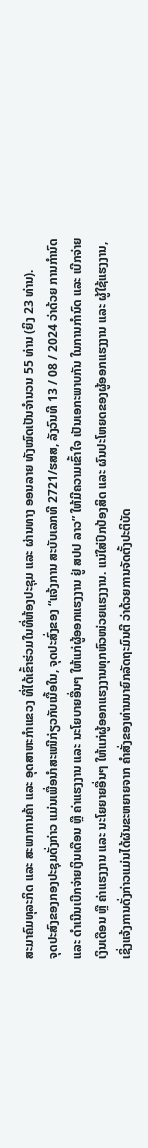ສະມາຄົມທຸລະກິດ ແລະ ສະພາການຄ້າ ແລະ ອຸດສາຫະກຳແຂວງ ທີ່ໄດ້ເຂົ້າຮ່ວມໃນທີ່ຫ້ອງປະຊຸມ ແລະ ຜ່ານທາງ ອອນລາຍ ທັງໝົດເປັນຈໍານວນ 55 ທ່ານ (ຍິງ 23 ທ່ານ).
ຈຸດປະສົງຂອງກອງປະຊຸມດັ່ງກ່າວ ແມ່ນເພື່ອນຳສະເໜີກ່ຽວກັບເນື້ອໃນ, ຈຸດປະສົ່ງຂອງ “ແຈ້ງການ ສະບັບເລກທີ 2721/ຮສສ, ລັງວົນທີ 13 / 08 / 2024 ວ່າດ້ວຍ ການກຳນົດ ແລະ ດຳເນີນເບີກຈ່າຍເງິນເດືອນ ຫຼື ຄ່າແຮງງານ ແລະ ນະໂຍບາຍອື່ນໆ ໃຫ້ແກ່ຜູ້ອອກແຮງງານ ຢູ່ ສປປ ລາວ” ໃຫ້ມີຄວາມເຂົ້າໃຈ ເປັນເອກະພາບກັນ ໃນການກຳນົດ ແລະ ເບີກຈ່າຍເງິນເດືອນ ຫຼື ຄ່າແຮງງານ ແລະ ນະໂຍຍາຍອື່ນໆ ໃຫ້ແກ່ຜູ້ອອກແຮງງານທຸກຫົວໜ່ວຍແຮງງານ. ແນ່ໃສ່ປົກປ້ອງສິດ ແລະ ຜົນປະໂຫຍດຂອງຜູ້ອອກແຮງງານ ແລະ ຜູ້ໃຊ້ແຮງງານ, ເຊິ່ງແຈ້ງການດັ່ງກ່າວແມ່ນໄດ້ຜັນຂະຫຍາຍຈາກ ຄຳສັ່ງຂອງທ່ານນາຍົກລັດຖະມົນຕີ ວ່າດ້ວຍການຈັດຕັ້ງປະຕິບັດ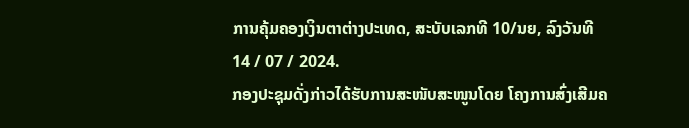ການຄຸ້ມຄອງເງິນຕາຕ່າງປະເທດ, ສະບັບເລກທີ 10/ນຍ, ລົງວັນທີ 14 / 07 / 2024.
ກອງປະຊຸມດັ່ງກ່າວໄດ້ຮັບການສະໜັບສະໜູນໂດຍ ໂຄງການສົ່ງເສີມຄ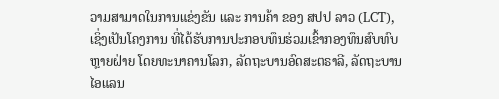ວາມສາມາດໃນການແຂ່ງຂັນ ແລະ ການຄ້າ ຂອງ ສປປ ລາວ (LCT), ເຊິ່ງເປັນໂຄງການ ທີ່ໄດ້ຮັບການປະກອບທຶນຮ່ວມເຂົ້າກອງທຶນສົບທົບຫຼາຍຝ່າຍ ໂດຍທະນາຄານໂລກ, ລັດຖະບານອົດສະຕຣາລີ, ລັດຖະບານ ໄອແລນ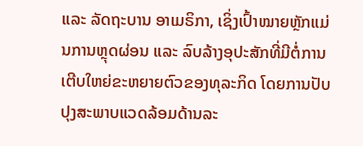ແລະ ລັດຖະບານ ອາເມຣິກາ, ເຊິ່ງເປົ້າໝາຍຫຼັກແມ່ນການຫຼຸດຜ່ອນ ແລະ ລົບລ້າງອຸປະສັກທີ່ມີຕໍ່ການເຕີບໃຫຍ່ຂະຫຍາຍຕົວຂອງທຸລະກິດ ໂດຍການປັບປຸງສະພາບແວດລ້ອມດ້ານລະ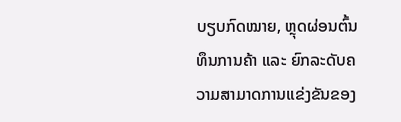ບຽບກົດໝາຍ, ຫຼຸດຜ່ອນຕົ້ນທຶນການຄ້າ ແລະ ຍົກລະດັບຄວາມສາມາດການແຂ່ງຂັນຂອງ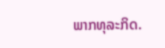ພາກທຸລະກິດ.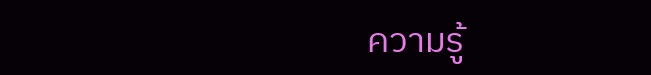ความรู้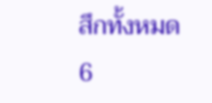สึกทั้งหมด
6